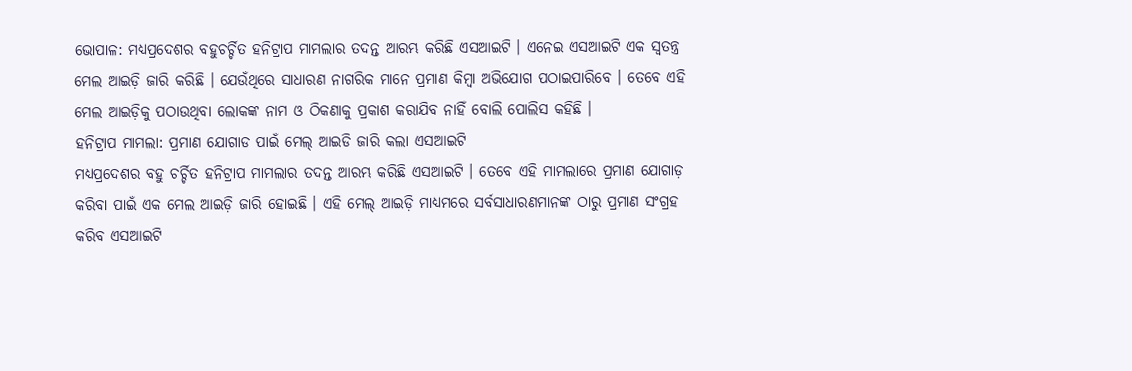ଭୋପାଳ: ମଧ୍ୟପ୍ରଦେଶର ବହୁଚର୍ଚ୍ଚିତ ହନିଟ୍ରାପ ମାମଲାର ତଦନ୍ତ ଆରମ୍ଭ କରିଛି ଏସଆଇଟି । ଏନେଇ ଏସଆଇଟି ଏକ ସ୍ବତନ୍ତ୍ର ମେଲ ଆଇଡ଼ି ଜାରି କରିଛି । ଯେଉଁଥିରେ ସାଧାରଣ ନାଗରିକ ମାନେ ପ୍ରମାଣ କିମ୍ବା ଅଭିଯୋଗ ପଠାଇପାରିବେ । ତେବେ ଏହି ମେଲ ଆଇଡ଼ିକୁ ପଠାଉଥିବା ଲୋକଙ୍କ ନାମ ଓ ଠିକଣାକୁ ପ୍ରକାଶ କରାଯିବ ନାହିଁ ବୋଲି ପୋଲିସ କହିଛି ।
ହନିଟ୍ରାପ ମାମଲା: ପ୍ରମାଣ ଯୋଗାଡ ପାଇଁ ମେଲ୍ ଆଇଡି ଜାରି କଲା ଏସଆଇଟି
ମଧ୍ୟପ୍ରଦେଶର ବହୁ ଚର୍ଚ୍ଚିତ ହନିଟ୍ରାପ ମାମଲାର ତଦନ୍ତ ଆରମ୍ଭ କରିଛି ଏସଆଇଟି । ତେବେ ଏହି ମାମଲାରେ ପ୍ରମାଣ ଯୋଗାଡ଼ କରିବା ପାଇଁ ଏକ ମେଲ ଆଇଡ଼ି ଜାରି ହୋଇଛି । ଏହି ମେଲ୍ ଆଇଡ଼ି ମାଧ୍ୟମରେ ସର୍ବସାଧାରଣମାନଙ୍କ ଠାରୁ ପ୍ରମାଣ ସଂଗ୍ରହ କରିବ ଏସଆଇଟି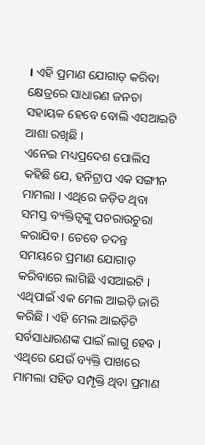। ଏହି ପ୍ରମାଣ ଯୋଗାଡ଼ କରିବା କ୍ଷେତ୍ରରେ ସାଧାରଣ ଜନତା ସହାୟକ ହେବେ ବୋଲି ଏସଆଇଟି ଆଶା ରଖିଛି ।
ଏନେଇ ମଧ୍ୟପ୍ରଦେଶ ପୋଲିସ କହିଛି ଯେ, ହନିଟ୍ରାପ ଏକ ସଙ୍ଗୀନ ମାମଲା । ଏଥିରେ ଜଡ଼ିତ ଥିବା ସମସ୍ତ ବ୍ୟକ୍ତିତ୍ବଙ୍କୁ ପଚରାଉଚୁରା କରାଯିବ । ତେବେ ତଦନ୍ତ ସମୟରେ ପ୍ରମାଣ ଯୋଗାଡ଼ କରିବାରେ ଲାଗିଛି ଏସଆଇଟି । ଏଥିପାଇଁ ଏକ ମେଲ ଆଇଡ଼ି ଜାରି କରିଛି । ଏହି ମେଲ ଆଇଡ଼ିଟି ସର୍ବସାଧାରଣଙ୍କ ପାଇଁ ଲାଗୁ ହେବ । ଏଥିରେ ଯେଉଁ ବ୍ୟକ୍ତି ପାଖରେ ମାମଲା ସହିତ ସମ୍ପୃକ୍ତି ଥିବା ପ୍ରମାଣ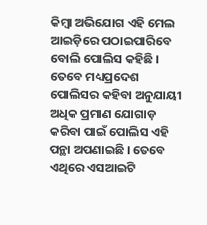କିମ୍ବା ଅଭିଯୋଗ ଏହି ମେଲ ଆଇଡ଼ିରେ ପଠାଇପାରିବେ ବୋଲି ପୋଲିସ କହିଛି ।
ତେବେ ମଧ୍ୟପ୍ରଦେଶ ପୋଲିସର କହିବା ଅନୁଯାୟୀ ଅଧିକ ପ୍ରମାଣ ଯୋଗାଡ଼ କରିବା ପାଇଁ ପୋଲିସ ଏହି ପନ୍ଥା ଅପଣାଇଛି । ତେବେ ଏଥିରେ ଏସଆଇଟି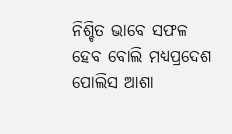ନିଶ୍ଚିତ ଭାବେ ସଫଳ ହେବ ବୋଲି ମଧ୍ୟପ୍ରଦେଶ ପୋଲିସ ଆଶା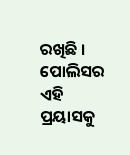ରଖିଛି । ପୋଲିସର ଏହି ପ୍ରୟାସକୁ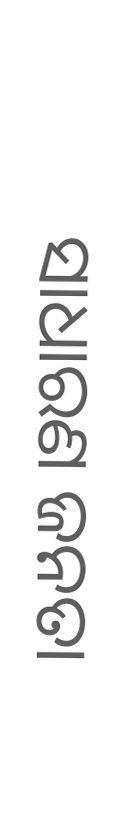ସାଧାରଣ ଜନତା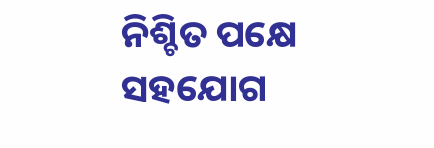ନିଶ୍ଚିତ ପକ୍ଷେ ସହଯୋଗ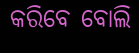କରିବେ ବୋଲି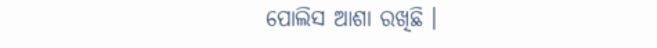ପୋଲିସ ଆଶା ରଖିଛି ।